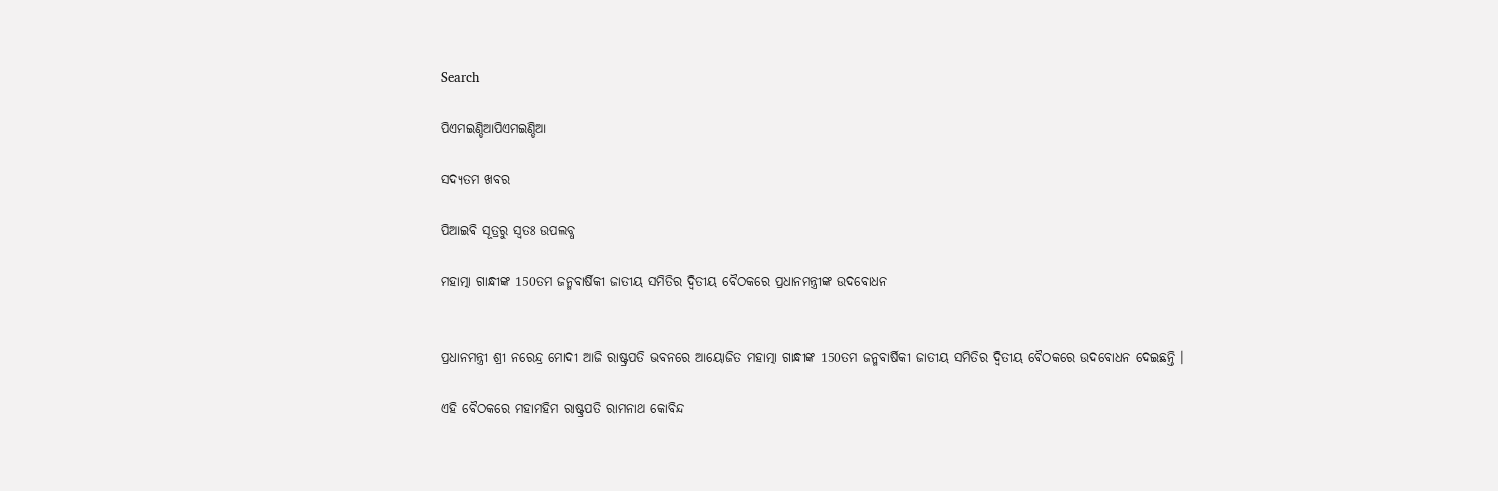Search

ପିଏମଇଣ୍ଡିଆପିଏମଇଣ୍ଡିଆ

ସଦ୍ୟତମ ଖବର

ପିଆଇବି ସୂତ୍ରରୁ ସ୍ବତଃ ଉପଲବ୍ଧ

ମହାତ୍ମା ଗାନ୍ଧୀଙ୍କ 150ତମ ଜନ୍ମବାର୍ଷିକୀ ଜାତୀୟ ସମିତିର ଦ୍ୱିତୀୟ ବୈଠକରେ ପ୍ରଧାନମନ୍ତ୍ରୀଙ୍କ ଉଦବୋଧନ


ପ୍ରଧାନମନ୍ତ୍ରୀ ଶ୍ରୀ ନରେନ୍ଦ୍ର ମୋଦୀ ଆଜି ରାଷ୍ଟ୍ରପତି ଭବନରେ ଆୟୋଜିତ ମହାତ୍ମା ଗାନ୍ଧୀଙ୍କ 150ତମ ଜନ୍ମବାର୍ଷିକୀ ଜାତୀୟ ସମିତିର ଦ୍ୱିତୀୟ ବୈଠକରେ ଉଦବୋଧନ ଦେଇଛନ୍ତି ।

ଏହି ବୈଠକରେ ମହାମହିମ ରାଷ୍ଟ୍ରପତି ରାମନାଥ କୋବିନ୍ଦ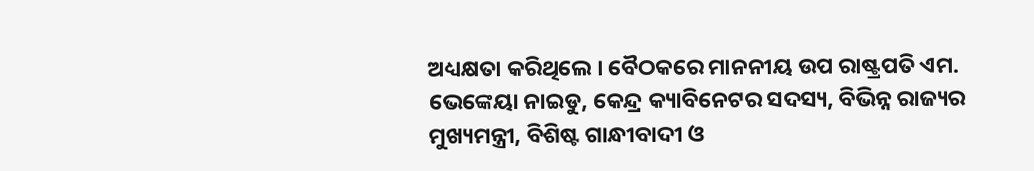ଅଧ୍ୟକ୍ଷତା କରିଥିଲେ । ବୈଠକରେ ମାନନୀୟ ଉପ ରାଷ୍ଟ୍ରପତି ଏମ. ଭେଙ୍କେୟା ନାଇଡୁ, କେନ୍ଦ୍ର କ୍ୟାବିନେଟର ସଦସ୍ୟ, ବିଭିନ୍ନ ରାଜ୍ୟର ମୁଖ୍ୟମନ୍ତ୍ରୀ, ବିଶିଷ୍ଟ ଗାନ୍ଧୀବାଦୀ ଓ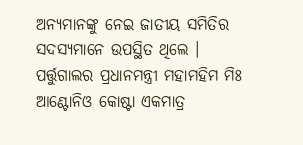ଅନ୍ୟମାନଙ୍କୁ ନେଇ ଜାତୀୟ ସମିତିର ସଦସ୍ୟମାନେ ଉପସ୍ଥିତ ଥିଲେ । ପର୍ତ୍ତୁଗାଲର ପ୍ରଧାନମନ୍ତ୍ରୀ ମହାମହିମ ମିଃ ଆଣ୍ଟୋନିଓ କୋଷ୍ଟା ଏକମାତ୍ର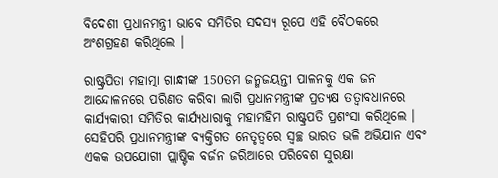ବିଦେଶୀ ପ୍ରଧାନମନ୍ତ୍ରୀ ଭାବେ ସମିତିର ସଦସ୍ୟ ରୂପେ ଏହି ବୈଠକରେ ଅଂଶଗ୍ରହଣ କରିଥିଲେ ।

ରାଷ୍ଟ୍ରପିତା ମହାତ୍ମା ଗାନ୍ଧୀଙ୍କ 150ତମ ଜନ୍ମଜୟନ୍ତୀ ପାଳନକୁ ଏକ ଜନ ଆନ୍ଦୋଳନରେ ପରିଣତ କରିବା ଲାଗି ପ୍ରଧାନମନ୍ତ୍ରୀଙ୍କ ପ୍ରତ୍ୟକ୍ଷ ତତ୍ୱାବଧାନରେ କାର୍ଯ୍ୟକାରୀ ସମିତିର କାର୍ଯ୍ୟଧାରାକୁ ମହାମହିମ ରାଷ୍ଟ୍ରପତି ପ୍ରଶଂସା କରିଥିଲେ । ସେହିପରି ପ୍ରଧାନମନ୍ତ୍ରୀଙ୍କ ବ୍ୟକ୍ତିଗତ ନେତୃତ୍ୱରେ ସ୍ୱଚ୍ଛ ଭାରତ ଭଳି ଅଭିଯାନ ଏବଂ ଏକକ ଉପଯୋଗୀ ପ୍ଲାଷ୍ଟିକ ବର୍ଜନ ଜରିଆରେ ପରିବେଶ ସୁରକ୍ଷା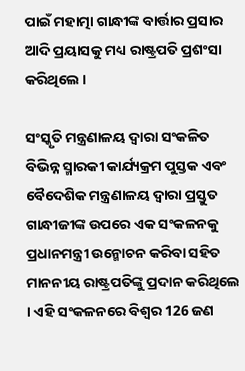ପାଇଁ ମହାତ୍ମା ଗାନ୍ଧୀଙ୍କ ବାର୍ତ୍ତାର ପ୍ରସାର ଆଦି ପ୍ରୟାସକୁ ମଧ୍ୟ ରାଷ୍ଟ୍ରପତି ପ୍ରଶଂସା କରିଥିଲେ ।

ସଂସ୍କୃତି ମନ୍ତ୍ରଣାଳୟ ଦ୍ୱାରା ସଂକଳିତ ବିଭିନ୍ନ ସ୍ମାରକୀ କାର୍ଯ୍ୟକ୍ରମ ପୁସ୍ତକ ଏବଂ ବୈଦେଶିକ ମନ୍ତ୍ରଣାଳୟ ଦ୍ୱାରା ପ୍ରସ୍ତୁତ ଗାନ୍ଧୀଜୀଙ୍କ ଉପରେ ଏକ ସଂକଳନକୁ ପ୍ରଧାନମନ୍ତ୍ରୀ ଉନ୍ମୋଚନ କରିବା ସହିତ ମାନନୀୟ ରାଷ୍ଟ୍ରପତିଙ୍କୁ ପ୍ରଦାନ କରିଥିଲେ । ଏହି ସଂକଳନରେ ବିଶ୍ୱର 126 ଜଣ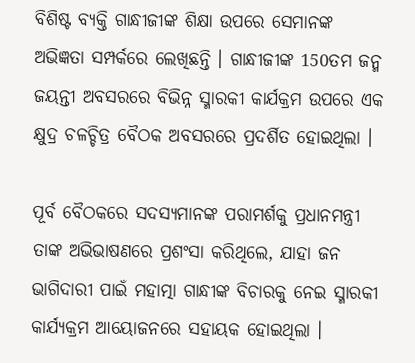ବିଶିଷ୍ଟ ବ୍ୟକ୍ତି ଗାନ୍ଧୀଜୀଙ୍କ ଶିକ୍ଷା ଉପରେ ସେମାନଙ୍କ ଅଭିଜ୍ଞତା ସମ୍ପର୍କରେ ଲେଖିଛନ୍ତି । ଗାନ୍ଧୀଜୀଙ୍କ 150ତମ ଜନ୍ମ ଜୟନ୍ତୀ ଅବସରରେ ବିଭିନ୍ନ ସ୍ମାରକୀ କାର୍ଯକ୍ରମ ଉପରେ ଏକ କ୍ଷୁଦ୍ର ଚଳଚ୍ଚିତ୍ର ବୈଠକ ଅବସରରେ ପ୍ରଦର୍ଶିତ ହୋଇଥିଲା ।

ପୂର୍ବ ବୈଠକରେ ସଦସ୍ୟମାନଙ୍କ ପରାମର୍ଶକୁ ପ୍ରଧାନମନ୍ତ୍ରୀ ତାଙ୍କ ଅଭିଭାଷଣରେ ପ୍ରଶଂସା କରିଥିଲେ, ଯାହା ଜନ ଭାଗିଦାରୀ ପାଇଁ ମହାତ୍ମା ଗାନ୍ଧୀଙ୍କ ବିଚାରକୁ ନେଇ ସ୍ମାରକୀ କାର୍ଯ୍ୟକ୍ରମ ଆୟୋଜନରେ ସହାୟକ ହୋଇଥିଲା ।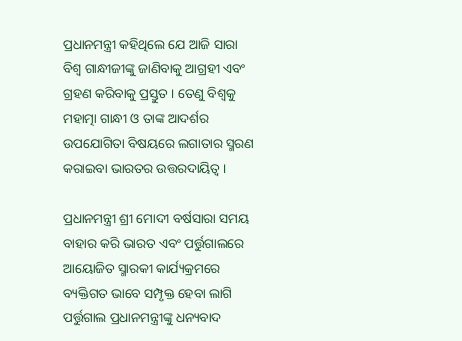ପ୍ରଧାନମନ୍ତ୍ରୀ କହିଥିଲେ ଯେ ଆଜି ସାରା ବିଶ୍ୱ ଗାନ୍ଧୀଜୀଙ୍କୁ ଜାଣିବାକୁ ଆଗ୍ରହୀ ଏବଂ ଗ୍ରହଣ କରିବାକୁ ପ୍ରସ୍ତୁତ । ତେଣୁ ବିଶ୍ୱକୁ ମହାତ୍ମା ଗାନ୍ଧୀ ଓ ତାଙ୍କ ଆଦର୍ଶର ଉପଯୋଗିତା ବିଷୟରେ ଲଗାତାର ସ୍ମରଣ କରାଇବା ଭାରତର ଉତ୍ତରଦାୟିତ୍ୱ ।

ପ୍ରଧାନମନ୍ତ୍ରୀ ଶ୍ରୀ ମୋଦୀ ବର୍ଷସାରା ସମୟ ବାହାର କରି ଭାରତ ଏବଂ ପର୍ତ୍ତୁଗାଲରେ ଆୟୋଜିତ ସ୍ମାରକୀ କାର୍ଯ୍ୟକ୍ରମରେ ବ୍ୟକ୍ତିଗତ ଭାବେ ସମ୍ପୃକ୍ତ ହେବା ଲାଗି ପର୍ତ୍ତୁଗାଲ ପ୍ରଧାନମନ୍ତ୍ରୀଙ୍କୁ ଧନ୍ୟବାଦ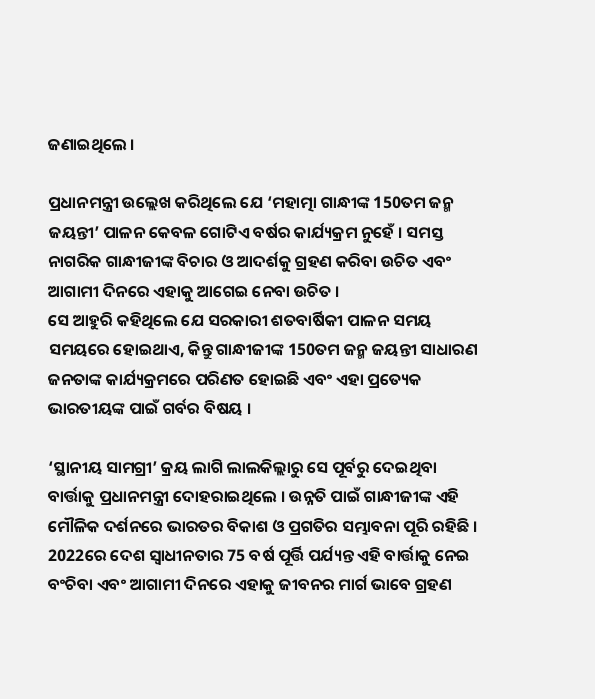ଜଣାଇଥିଲେ ।

ପ୍ରଧାନମନ୍ତ୍ରୀ ଉଲ୍ଲେଖ କରିଥିଲେ ଯେ ‘ମହାତ୍ମା ଗାନ୍ଧୀଙ୍କ 150ତମ ଜନ୍ମ ଜୟନ୍ତୀ’ ପାଳନ କେବଳ ଗୋଟିଏ ବର୍ଷର କାର୍ଯ୍ୟକ୍ରମ ନୁହେଁ । ସମସ୍ତ ନାଗରିକ ଗାନ୍ଧୀଜୀଙ୍କ ବିଚାର ଓ ଆଦର୍ଶକୁ ଗ୍ରହଣ କରିବା ଉଚିତ ଏବଂ ଆଗାମୀ ଦିନରେ ଏହାକୁ ଆଗେଇ ନେବା ଉଚିତ ।
ସେ ଆହୁରି କହିଥିଲେ ଯେ ସରକାରୀ ଶତବାର୍ଷିକୀ ପାଳନ ସମୟ ସମୟରେ ହୋଇଥାଏ, କିନ୍ତୁ ଗାନ୍ଧୀଜୀଙ୍କ 150ତମ ଜନ୍ମ ଜୟନ୍ତୀ ସାଧାରଣ ଜନତାଙ୍କ କାର୍ଯ୍ୟକ୍ରମରେ ପରିଣତ ହୋଇଛି ଏବଂ ଏହା ପ୍ରତ୍ୟେକ ଭାରତୀୟଙ୍କ ପାଇଁ ଗର୍ବର ବିଷୟ ।

‘ସ୍ଥାନୀୟ ସାମଗ୍ରୀ’ କ୍ରୟ ଲାଗି ଲାଲକିଲ୍ଲାରୁ ସେ ପୂର୍ବରୁ ଦେଇଥିବା ବାର୍ତ୍ତାକୁ ପ୍ରଧାନମନ୍ତ୍ରୀ ଦୋହରାଇଥିଲେ । ଉନ୍ନତି ପାଇଁ ଗାନ୍ଧୀଜୀଙ୍କ ଏହି ମୌଳିକ ଦର୍ଶନରେ ଭାରତର ବିକାଶ ଓ ପ୍ରଗତିର ସମ୍ଭାବନା ପୂରି ରହିଛି । 2022ରେ ଦେଶ ସ୍ୱାଧୀନତାର 75 ବର୍ଷ ପୂର୍ତ୍ତି ପର୍ଯ୍ୟନ୍ତ ଏହି ବାର୍ତ୍ତାକୁ ନେଇ ବଂଚିବା ଏବଂ ଆଗାମୀ ଦିନରେ ଏହାକୁ ଜୀବନର ମାର୍ଗ ଭାବେ ଗ୍ରହଣ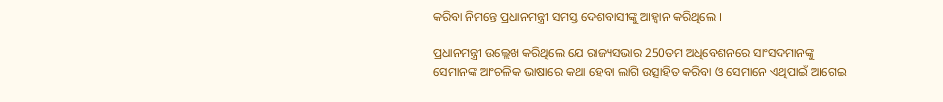କରିବା ନିମନ୍ତେ ପ୍ରଧାନମନ୍ତ୍ରୀ ସମସ୍ତ ଦେଶବାସୀଙ୍କୁ ଆହ୍ୱାନ କରିଥିଲେ ।

ପ୍ରଧାନମନ୍ତ୍ରୀ ଉଲ୍ଲେଖ କରିଥିଲେ ଯେ ରାଜ୍ୟସଭାର 250ତମ ଅଧିବେଶନରେ ସାଂସଦମାନଙ୍କୁ ସେମାନଙ୍କ ଆଂଚଳିକ ଭାଷାରେ କଥା ହେବା ଲାଗି ଉତ୍ସାହିତ କରିବା ଓ ସେମାନେ ଏଥିପାଇଁ ଆଗେଇ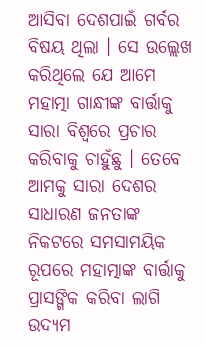ଆସିବା ଦେଶପାଇଁ ଗର୍ବର ବିଷୟ ଥିଲା । ସେ ଉଲ୍ଲେଖ କରିଥିଲେ ଯେ ଆମେ ମହାତ୍ମା ଗାନ୍ଧୀଙ୍କ ବାର୍ତ୍ତାକୁ ସାରା ବିଶ୍ୱରେ ପ୍ରଚାର କରିବାକୁ ଚାହୁଁଛୁ । ତେବେ ଆମକୁ ସାରା ଦେଶର ସାଧାରଣ ଜନତାଙ୍କ ନିକଟରେ ସମସାମୟିକ ରୂପରେ ମହାତ୍ମାଙ୍କ ବାର୍ତ୍ତାକୁ ପ୍ରାସଙ୍ଗିକ କରିବା ଲାଗି ଉଦ୍ୟମ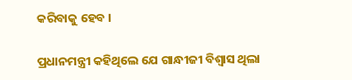କରିବାକୁ ହେବ ।

ପ୍ରଧାନମନ୍ତ୍ରୀ କହିଥିଲେ ଯେ ଗାନ୍ଧୀଜୀ ବିଶ୍ୱାସ ଥିଲା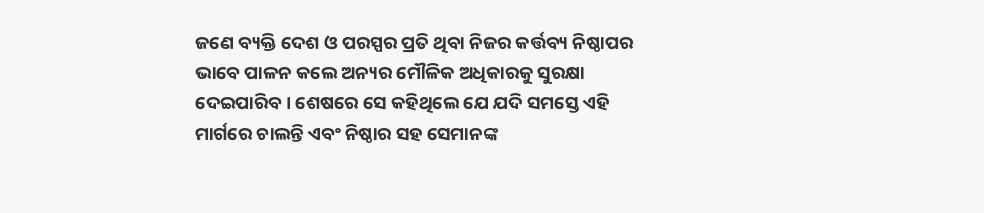ଜଣେ ବ୍ୟକ୍ତି ଦେଶ ଓ ପରସ୍ପର ପ୍ରତି ଥିବା ନିଜର କର୍ତ୍ତବ୍ୟ ନିଷ୍ଠାପର ଭାବେ ପାଳନ କଲେ ଅନ୍ୟର ମୌଳିକ ଅଧିକାରକୁ ସୁରକ୍ଷା ଦେଇପାରିବ । ଶେଷରେ ସେ କହିଥିଲେ ଯେ ଯଦି ସମସ୍ତେ ଏହି ମାର୍ଗରେ ଚାଲନ୍ତି ଏବଂ ନିଷ୍ଠାର ସହ ସେମାନଙ୍କ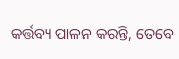କର୍ତ୍ତବ୍ୟ ପାଳନ କରନ୍ତି, ତେବେ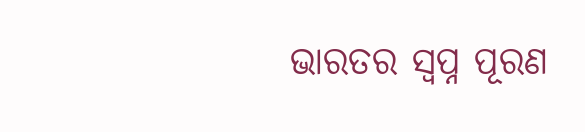ଭାରତର ସ୍ୱପ୍ନ ପୂରଣ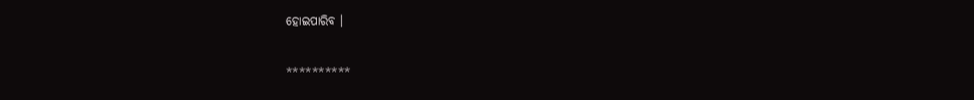ହୋଇପାରିବ ।

**********